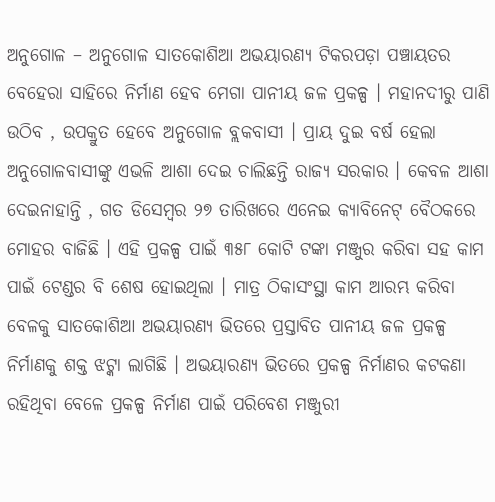ଅନୁଗୋଳ – ଅନୁଗୋଳ ସାତକୋଶିଆ ଅଭୟାରଣ୍ୟ ଟିକରପଡ଼ା ପଞ୍ଚାୟତର ବେହେରା ସାହିରେ ନିର୍ମାଣ ହେବ ମେଗା ପାନୀୟ ଜଳ ପ୍ରକଳ୍ପ । ମହାନଦୀରୁ ପାଣି ଉଠିବ , ଉପକ୍ରୁତ ହେବେ ଅନୁଗୋଳ ବ୍ଲକବାସୀ । ପ୍ରାୟ ଦୁଇ ବର୍ଷ ହେଲା ଅନୁଗୋଳବାସୀଙ୍କୁ ଏଭଳି ଆଶା ଦେଇ ଚାଲିଛନ୍ତି ରାଜ୍ୟ ସରକାର । କେବଳ ଆଶା ଦେଇନାହାନ୍ତି , ଗତ ଡିସେମ୍ବର ୨୭ ତାରିଖରେ ଏନେଇ କ୍ୟାବିନେଟ୍ ବୈଠକରେ ମୋହର ବାଜିଛି । ଏହି ପ୍ରକଳ୍ପ ପାଇଁ ୩୫୮ କୋଟି ଟଙ୍କା ମଞ୍ଜୁର କରିବା ସହ କାମ ପାଇଁ ଟେଣ୍ଡର ବି ଶେଷ ହୋଇଥିଲା । ମାତ୍ର ଠିକାସଂସ୍ଥା କାମ ଆରମ୍ଭ କରିବା ବେଳକୁ ସାତକୋଶିଆ ଅଭୟାରଣ୍ୟ ଭିତରେ ପ୍ରସ୍ତାବିତ ପାନୀୟ ଜଳ ପ୍ରକଳ୍ପ ନିର୍ମାଣକୁ ଶକ୍ତ ଝଟ୍କା ଲାଗିଛି । ଅଭୟାରଣ୍ୟ ଭିତରେ ପ୍ରକଳ୍ପ ନିର୍ମାଣର କଟକଣା ରହିଥିବା ବେଳେ ପ୍ରକଳ୍ପ ନିର୍ମାଣ ପାଇଁ ପରିବେଶ ମଞ୍ଜୁରୀ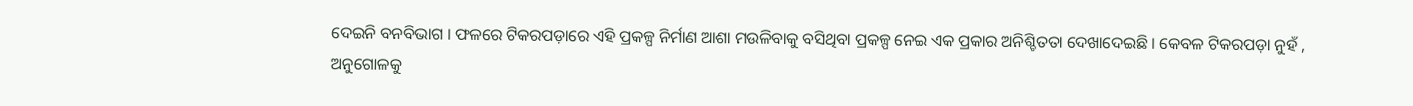ଦେଇନି ବନବିଭାଗ । ଫଳରେ ଟିକରପଡ଼ାରେ ଏହି ପ୍ରକଳ୍ପ ନିର୍ମାଣ ଆଶା ମଉଳିବାକୁ ବସିଥିବା ପ୍ରକଳ୍ପ ନେଇ ଏକ ପ୍ରକାର ଅନିଶ୍ଚିତତା ଦେଖାଦେଇଛି । କେବଳ ଟିକରପଡ଼ା ନୁହଁ , ଅନୁଗୋଳକୁ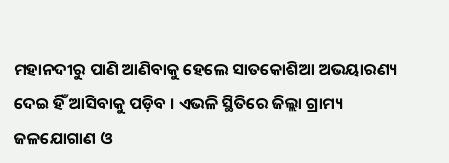ମହାନଦୀରୁ ପାଣି ଆଣିବାକୁ ହେଲେ ସାତକୋଶିଆ ଅଭୟାରଣ୍ୟ ଦେଇ ହିଁ ଆସିବାକୁ ପଡ଼ିବ । ଏଭଳି ସ୍ଥିତିରେ ଜିଲ୍ଲା ଗ୍ରାମ୍ୟ ଜଳଯୋଗାଣ ଓ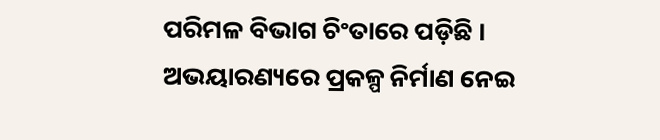ପରିମଳ ବିଭାଗ ଚିଂତାରେ ପଡ଼ିଛି । ଅଭୟାରଣ୍ୟରେ ପ୍ରକଳ୍ପ ନିର୍ମାଣ ନେଇ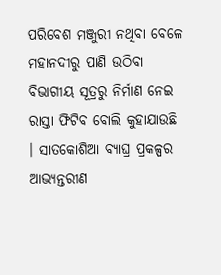ପରିବେଶ ମଞ୍ଜୁରୀ ନଥିବା ବେଳେ ମହାନଦୀରୁ ପାଣି ଉଠିବା ବିଭାଗୀୟ ସୂତ୍ରରୁ ନିର୍ମାଣ ନେଇ ରାସ୍ତା ଫିଟିବ ବୋଲି କୁହାଯାଉଛି । ସାତକୋଶିଆ ବ୍ୟାଘ୍ର ପ୍ରକଳ୍ପର ଆଭ୍ୟନ୍ତରୀଣ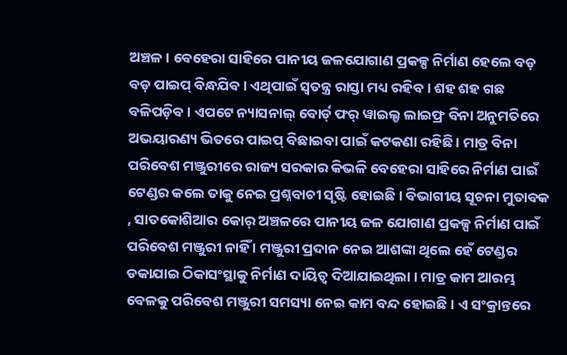ଅଞ୍ଚଳ । ବେହେରା ସାହିରେ ପାନୀୟ ଜଳଯୋଗାଣ ପ୍ରକଳ୍ପ ନିର୍ମାଣ ହେଲେ ବଡ଼ ବଡ଼ ପାଇପ୍ ବିନ୍ଧଯିବ । ଏଥିପାଇଁ ସ୍ଵତନ୍ତ୍ର ରାସ୍ତା ମଧ୍ୟ ରହିବ । ଶହ ଶହ ଗଛ ବଳିପଡ଼ିବ । ଏପଟେ ନ୍ୟାସନାଲ୍ ବୋର୍ଡ୍ ଫର୍ ୱାଇଲ୍ଡ ଲାଇଫ୍ର ବିନା ଅନୁମତିରେ ଅଭୟାରଣ୍ୟ ଭିତରେ ପାଇପ୍ ବିଛାଇବା ପାଇଁ କଟକଣା ରହିଛି । ମାତ୍ର ବିନା ପରିବେଶ ମଞ୍ଜୁରୀରେ ରାଜ୍ୟ ସରକାର କିଭଳି ବେହେରା ସାହିରେ ନିର୍ମାଣ ପାଇଁ ଟେଣ୍ଡର କଲେ ତାକୁ ନେଇ ପ୍ରଶ୍ନବାଚୀ ସୃଷ୍ଟି ହୋଇଛି । ବିଭାଗୀୟ ସୂଚନା ମୁତାବକ , ସାତକୋଶିଆର କୋର୍ ଅଞ୍ଚଳରେ ପାନୀୟ ଜଳ ଯୋଗାଣ ପ୍ରକଳ୍ପ ନିର୍ମାଣ ପାଇଁ ପରିବେଶ ମଞ୍ଜୁରୀ ନାହିଁ । ମଞ୍ଜୁରୀ ପ୍ରଦାନ ନେଇ ଆଶଙ୍କା ଥିଲେ ହେଁ ଟେଣ୍ଡର ଡକାଯାଇ ଠିକାସଂସ୍ଥାକୁ ନିର୍ମାଣ ଦାୟିତ୍ବ ଦିଆଯାଇଥିଲା । ମାତ୍ର କାମ ଆରମ୍ଭ ବେଳକୁ ପରିବେଶ ମଞ୍ଜୁରୀ ସମସ୍ୟା ନେଇ କାମ ବନ୍ଦ ହୋଇଛି । ଏ ସଂକ୍ରାନ୍ତରେ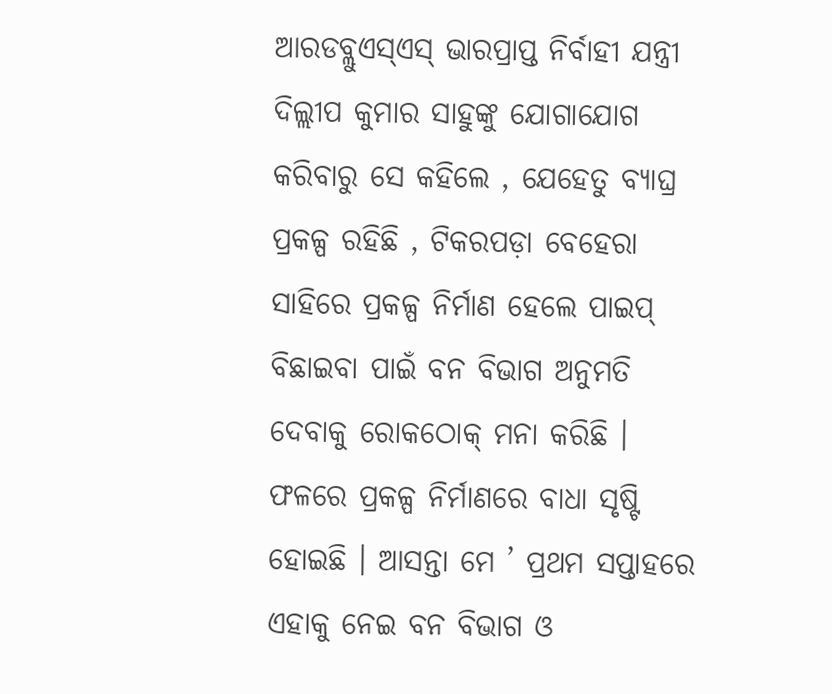ଆରଡବ୍ଲୁଏସ୍ଏସ୍ ଭାରପ୍ରାପ୍ତ ନିର୍ବାହୀ ଯନ୍ତ୍ରୀ ଦିଲ୍ଲୀପ କୁମାର ସାହୁଙ୍କୁ ଯୋଗାଯୋଗ କରିବାରୁ ସେ କହିଲେ , ଯେହେତୁ ବ୍ୟାଘ୍ର ପ୍ରକଳ୍ପ ରହିଛି , ଟିକରପଡ଼ା ବେହେରା ସାହିରେ ପ୍ରକଳ୍ପ ନିର୍ମାଣ ହେଲେ ପାଇପ୍ ବିଛାଇବା ପାଇଁ ବନ ବିଭାଗ ଅନୁମତି ଦେବାକୁ ରୋକଠୋକ୍ ମନା କରିଛି । ଫଳରେ ପ୍ରକଳ୍ପ ନିର୍ମାଣରେ ବାଧା ସୃଷ୍ଟି ହୋଇଛି । ଆସନ୍ତା ମେ ’ ପ୍ରଥମ ସପ୍ତାହରେ ଏହାକୁ ନେଇ ବନ ବିଭାଗ ଓ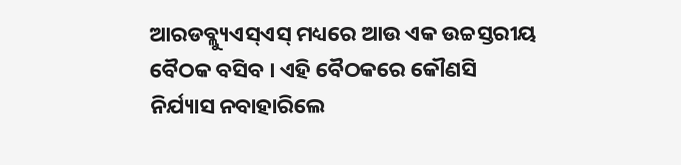ଆରଡବ୍ଲ୍ୟୁଏସ୍ଏସ୍ ମଧ୍ୟରେ ଆଉ ଏକ ଉଚ୍ଚସ୍ତରୀୟ ବୈଠକ ବସିବ । ଏହି ବୈଠକରେ କୌଣସି ନିର୍ଯ୍ୟାସ ନବାହାରିଲେ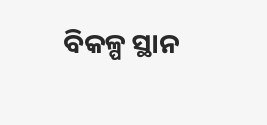ବିକଳ୍ପ ସ୍ଥାନ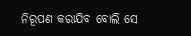ନିରୂପଣ କରାଯିବ ବୋଲି ସେ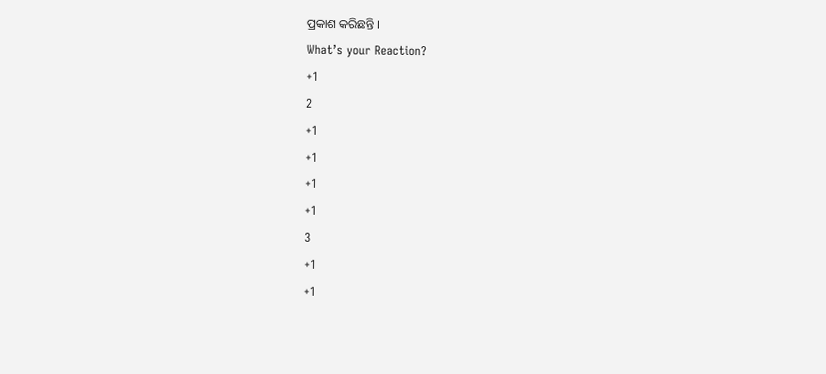ପ୍ରକାଶ କରିଛନ୍ତି ।
What’s your Reaction?
+1
2
+1
+1
+1
+1
3
+1
+1